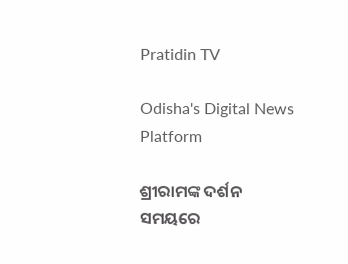Pratidin TV

Odisha's Digital News Platform

ଶ୍ରୀରାମଙ୍କ ଦର୍ଶନ ସମୟରେ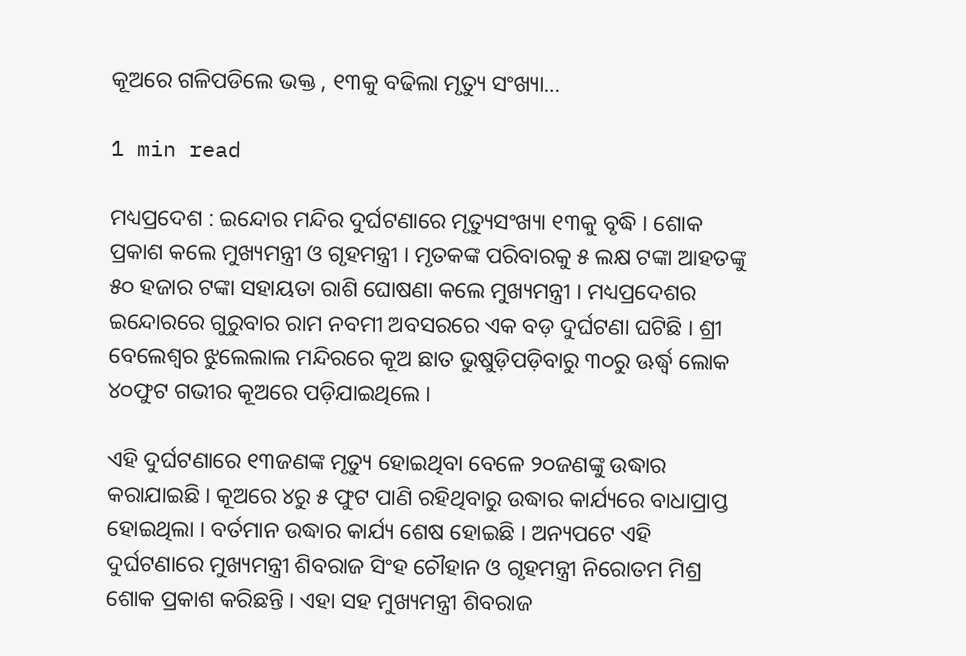କୂଅରେ ଗଳିପଡିଲେ ଭକ୍ତ , ୧୩କୁ ବଢିଲା ମୃତ୍ୟୁ ସଂଖ୍ୟା…

1 min read

ମଧ୍ୟପ୍ରଦେଶ : ଇନ୍ଦୋର ମନ୍ଦିର ଦୁର୍ଘଟଣାରେ ମୃତ୍ୟୁସଂଖ୍ୟା ୧୩କୁ ବୃଦ୍ଧି । ଶୋକ ପ୍ରକାଶ କଲେ ମୁଖ୍ୟମନ୍ତ୍ରୀ ଓ ଗୃହମନ୍ତ୍ରୀ । ମୃତକଙ୍କ ପରିବାରକୁ ୫ ଲକ୍ଷ ଟଙ୍କା ଆହତଙ୍କୁ ୫୦ ହଜାର ଟଙ୍କା ସହାୟତା ରାଶି ଘୋଷଣା କଲେ ମୁଖ୍ୟମନ୍ତ୍ରୀ । ମଧ୍ୟପ୍ରଦେଶର ଇନ୍ଦୋରରେ ଗୁରୁବାର ରାମ ନବମୀ ଅବସରରେ ଏକ ବଡ଼ ଦୁର୍ଘଟଣା ଘଟିଛି । ଶ୍ରୀ ବେଲେଶ୍ୱର ଝୁଲେଲାଲ ମନ୍ଦିରରେ କୂଅ ଛାତ ଭୁଷୁଡ଼ିପଡ଼ିବାରୁ ୩୦ରୁ ଊର୍ଦ୍ଧ୍ୱ ଲୋକ ୪୦ଫୁଟ ଗଭୀର କୂଅରେ ପଡ଼ିଯାଇଥିଲେ ।

ଏହି ଦୁର୍ଘଟଣାରେ ୧୩ଜଣଙ୍କ ମୃତ୍ୟୁ ହୋଇଥିବା ବେଳେ ୨୦ଜଣଙ୍କୁ ଉଦ୍ଧାର କରାଯାଇଛି । କୂଅରେ ୪ରୁ ୫ ଫୁଟ ପାଣି ରହିଥିବାରୁ ଉଦ୍ଧାର କାର୍ଯ୍ୟରେ ବାଧାପ୍ରାପ୍ତ ହୋଇଥିଲା । ବର୍ତମାନ ଉଦ୍ଧାର କାର୍ଯ୍ୟ ଶେଷ ହୋଇଛି । ଅନ୍ୟପଟେ ଏହି ଦୁର୍ଘଟଣାରେ ମୁଖ୍ୟମନ୍ତ୍ରୀ ଶିବରାଜ ସିଂହ ଚୌହାନ ଓ ଗୃହମନ୍ତ୍ରୀ ନିରୋତମ ମିଶ୍ର ଶୋକ ପ୍ରକାଶ କରିଛନ୍ତି । ଏହା ସହ ମୁଖ୍ୟମନ୍ତ୍ରୀ ଶିବରାଜ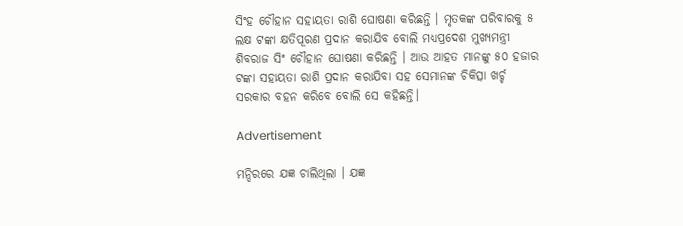ସିଂହ ଚୌହାନ ସହାୟତା ରାଶି ଘୋଷଣା କରିଛନ୍ତି । ମୃତକଙ୍କ ପରିବାରକୁ ୫ ଲକ୍ଷ ଟଙ୍କା କ୍ଷତିପୂରଣ ପ୍ରଦାନ କରାଯିବ ବୋଲି ମଧ୍ୟପ୍ରଦେଶ ମୁଖ୍ୟମନ୍ତ୍ରୀ ଶିବରାଜ ସିଂ ଚୌହାନ ଘୋଷଣା କରିଛନ୍ତି । ଆଉ ଆହତ ମାନଙ୍କୁ ୫୦ ହଜାର ଟଙ୍କା ସହାୟତା ରାଶି ପ୍ରଦାନ କରାଯିବା ସହ ସେମାନଙ୍କ ଚିକିତ୍ସା ଖର୍ଚ୍ଚ ସରକାର ବହନ କରିବେ ବୋଲି ସେ କହିଛନ୍ତି।

Advertisement

ମନ୍ଦିରରେ ଯଜ୍ଞ ଚାଲିଥିଲା । ଯଜ୍ଞ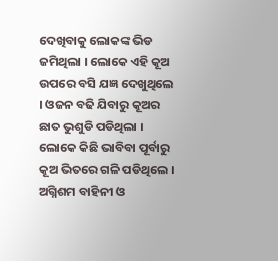ଦେଖିବାକୁ ଲୋକଙ୍କ ଭିଡ ଜମିଥିଲା । ଲୋକେ ଏହି କୂଅ ଉପରେ ବସି ଯଜ୍ଞ ଦେଖୁଥିଲେ । ଓଜନ ବଢି ଯିବାରୁ କୂଅର ଛାତ ଭୁଶୁଡି ପଡିଥିଲା । ଲୋକେ କିଛି ଭାବିବା ପୂର୍ବାରୁ କୂଅ ଭିତରେ ଗଳି ପଡିଥିଲେ । ଅଗ୍ନିଶମ ବାହିନୀ ଓ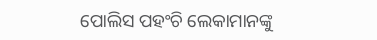ପୋଲିସ ପହଂଚି ଲେକାମାନଙ୍କୁ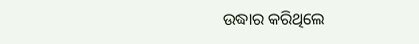ଉଦ୍ଧାର କରିଥିଲେ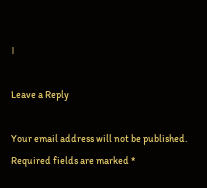।

Leave a Reply

Your email address will not be published. Required fields are marked *